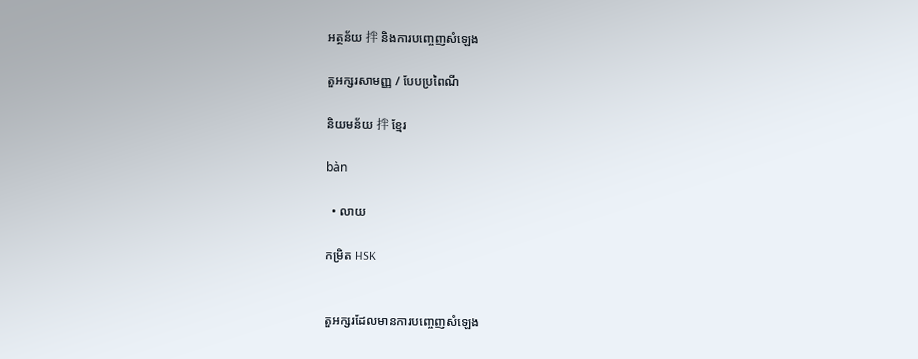អត្ថន័យ 拌 និងការបញ្ចេញសំឡេង

តួអក្សរសាមញ្ញ / បែបប្រពៃណី

និយមន័យ 拌 ខ្មែរ

bàn

  • លាយ

កម្រិត HSK


តួអក្សរដែលមានការបញ្ចេញសំឡេង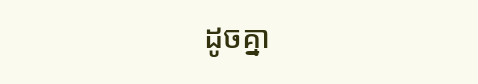ដូចគ្នា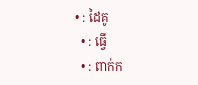• : ដៃគូ
  • : ធ្វើ
  • : ពាក់ក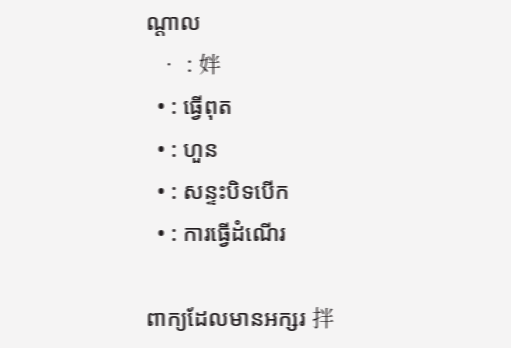ណ្តាល
  • : 姅
  • : ធ្វើពុត
  • : ហួន
  • : សន្ទះបិទបើក
  • : ការធ្វើដំណើរ

ពាក្យដែលមានអក្សរ 拌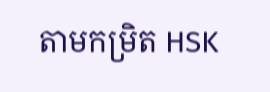តាមកម្រិត HSK